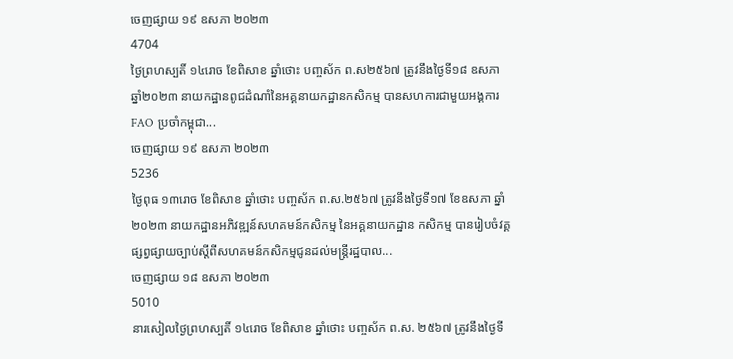ចេញផ្សាយ ១៩ ឧសភា ២០២៣
4704
ថ្ងៃព្រហស្បតិ៍ ១៤រោច ខែពិសាខ ឆ្នាំថោះ បញ្ចស័ក ព.ស២៥៦៧ ត្រូវនឹងថ្ងៃទី១៨ ឧសភា ឆ្នាំ២០២៣ នាយកដ្ឋានពូជដំណាំនៃអគ្គនាយកដ្ឋានកសិកម្ម បានសហការជាមួយអង្គការ FAO ប្រចាំកម្ពុជា...
ចេញផ្សាយ ១៩ ឧសភា ២០២៣
5236
ថ្ងៃពុធ ១៣រោច ខែពិសាខ ឆ្នាំថោះ បញ្ចស័ក ព.ស.២៥៦៧ ត្រូវនឹងថ្ងៃទី១៧ ខែឧសភា ឆ្នាំ២០២៣ នាយកដ្ឋានអភិវឌ្ឍន៍សហគមន៍កសិកម្ម នៃអគ្គនាយកដ្ឋាន កសិកម្ម បានរៀបចំវគ្គផ្សព្វផ្សាយច្បាប់ស្តីពីសហគមន៍កសិកម្មជូនដល់មន្រ្តីរដ្ឋបាល...
ចេញផ្សាយ ១៨ ឧសភា ២០២៣
5010
នារសៀលថ្ងៃព្រហស្បតិ៍ ១៤រោច ខែពិសាខ ឆ្នាំថោះ បញ្ចស័ក ព.ស. ២៥៦៧ ត្រូវនឹងថ្ងៃទី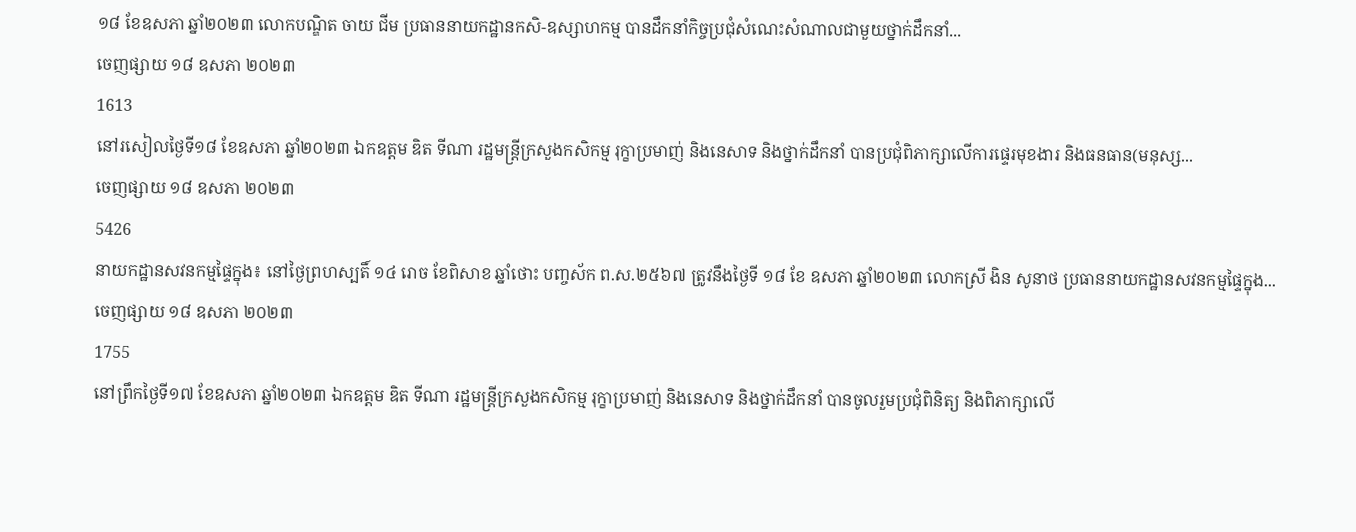១៨ ខែឧសភា ឆ្នាំ២០២៣ លោកបណ្ឌិត ចាយ ជីម ប្រធាននាយកដ្ឋានកសិ-ឧស្សាហកម្ម បានដឹកនាំកិច្ចប្រជុំសំណេះសំណាលជាមួយថ្នាក់ដឹកនាំ...
ចេញផ្សាយ ១៨ ឧសភា ២០២៣
1613
នៅរសៀលថ្ងៃទី១៨ ខែឧសភា ឆ្នាំ២០២៣ ឯកឧត្តម ឌិត ទីណា រដ្ឋមន្ត្រីក្រសួងកសិកម្ម រុក្ខាប្រមាញ់ និងនេសាទ និងថ្នាក់ដឹកនាំ បានប្រជុំពិភាក្សាលើការផ្ទេរមុខងារ និងធនធាន(មនុស្ស...
ចេញផ្សាយ ១៨ ឧសភា ២០២៣
5426
នាយកដ្ឋានសវនកម្មផ្ទៃក្នុង៖ នៅថ្ងៃព្រហស្បតិ៍ ១៤ រោច ខែពិសាខ ឆ្នាំថោះ បញ្ចស័ក ព.ស.២៥៦៧ ត្រូវនឹងថ្ងៃទី ១៨ ខែ ឧសភា ឆ្នាំ២០២៣ លោកស្រី ងិន សូនាថ ប្រធាននាយកដ្ឋានសវនកម្មផ្ទៃក្នុង...
ចេញផ្សាយ ១៨ ឧសភា ២០២៣
1755
នៅព្រឹកថ្ងៃទី១៧ ខែឧសភា ឆ្នាំ២០២៣ ឯកឧត្តម ឌិត ទីណា រដ្ឋមន្ត្រីក្រសួងកសិកម្ម រុក្ខាប្រមាញ់ និងនេសាទ និងថ្នាក់ដឹកនាំ បានចូលរួមប្រជុំពិនិត្យ និងពិភាក្សាលើ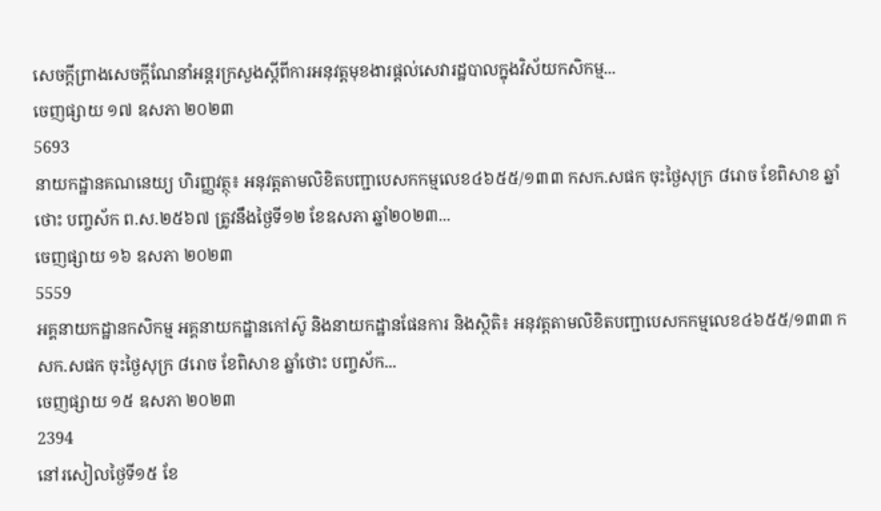សេចក្តីព្រាងសេចក្តីណែនាំអន្តរក្រសួងស្តីពីការអនុវត្តមុខងារផ្តល់សេវារដ្ឋបាលក្នុងវិស័យកសិកម្ម...
ចេញផ្សាយ ១៧ ឧសភា ២០២៣
5693
នាយកដ្ឋានគណនេយ្យ ហិរញ្ញវត្ថុ៖ អនុវត្តតាមលិខិតបញ្ជាបេសកកម្មលេខ៤៦៥៥/១៣៣ កសក.សផក ចុះថ្ងៃសុក្រ ៨រោច ខែពិសាខ ឆ្នាំថោះ បញ្ចស័ក ព.ស.២៥៦៧ ត្រូវនឹងថ្ងៃទី១២ ខែឧសភា ឆ្នាំ២០២៣...
ចេញផ្សាយ ១៦ ឧសភា ២០២៣
5559
អគ្គនាយកដ្ឋានកសិកម្ម អគ្គនាយកដ្ឋានកៅស៊ូ និងនាយកដ្ឋានផែនការ និងស្ថិតិ៖ អនុវត្តតាមលិខិតបញ្ជាបេសកកម្មលេខ៤៦៥៥/១៣៣ កសក.សផក ចុះថ្ងៃសុក្រ ៨រោច ខែពិសាខ ឆ្នាំថោះ បញ្ចស័ក...
ចេញផ្សាយ ១៥ ឧសភា ២០២៣
2394
នៅរសៀលថ្ងៃទី១៥ ខែ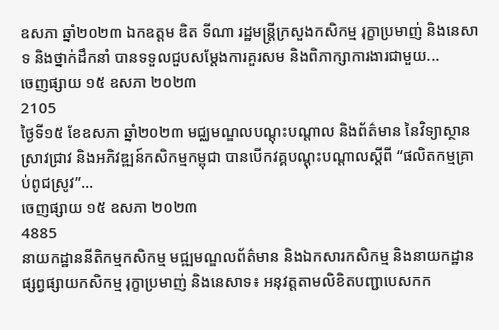ឧសភា ឆ្នាំ២០២៣ ឯកឧត្តម ឌិត ទីណា រដ្ឋមន្ត្រីក្រសួងកសិកម្ម រុក្ខាប្រមាញ់ និងនេសាទ និងថ្នាក់ដឹកនាំ បានទទួលជួបសម្តែងការគួរសម និងពិភាក្សាការងារជាមួយ...
ចេញផ្សាយ ១៥ ឧសភា ២០២៣
2105
ថ្ងៃទី១៥ ខែឧសភា ឆ្នាំ២០២៣ មជ្ឈមណ្ឌលបណ្តុះបណ្តាល និងព័ត៌មាន នៃវិទ្យាស្ថានស្រាវជ្រាវ និងអភិវឌ្ឍន៍កសិកម្មកម្ពុជា បានបើកវគ្គបណ្តុះបណ្តាលស្តីពី “ផលិតកម្មគ្រាប់ពូជស្រូវ”...
ចេញផ្សាយ ១៥ ឧសភា ២០២៣
4885
នាយកដ្ឋាននីតិកម្មកសិកម្ម មជ្ឍមណ្ឌលព័ត៌មាន និងឯកសារកសិកម្ម និងនាយកដ្ឋានផ្សព្វផ្សាយកសិកម្ម រុក្ខាប្រមាញ់ និងនេសាទ៖ អនុវត្តតាមលិខិតបញ្ជាបេសកក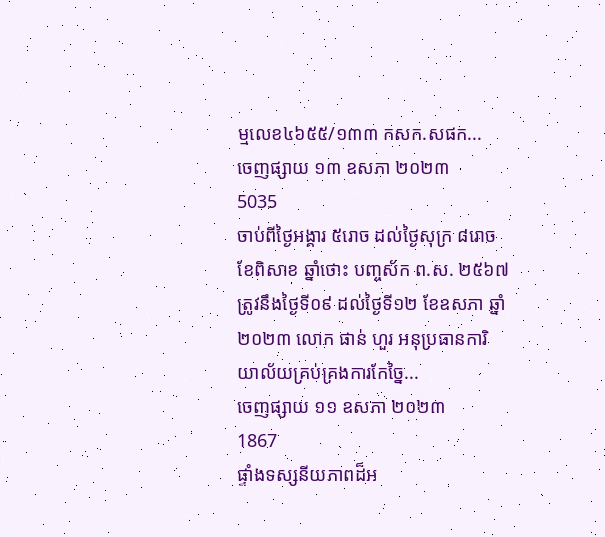ម្មលេខ៤៦៥៥/១៣៣ កសក.សផក...
ចេញផ្សាយ ១៣ ឧសភា ២០២៣
5035
ចាប់ពីថ្ងៃអង្គារ ៥រោច ដល់ថ្ងៃសុក្រ ៨រោច ខែពិសាខ ឆ្នាំថោះ បញ្ចស័ក ព.ស. ២៥៦៧ ត្រូវនឹងថ្ងៃទី០៩ ដល់ថ្ងៃទី១២ ខែឧសភា ឆ្នាំ២០២៣ លោក ផាន់ ហួរ អនុប្រធានការិយាល័យគ្រប់គ្រងការកែច្នៃ...
ចេញផ្សាយ ១១ ឧសភា ២០២៣
1867
ផ្ទាំងទស្សនីយភាពដ៏អ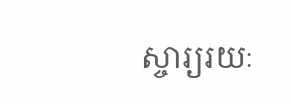ស្ចារ្យរយៈ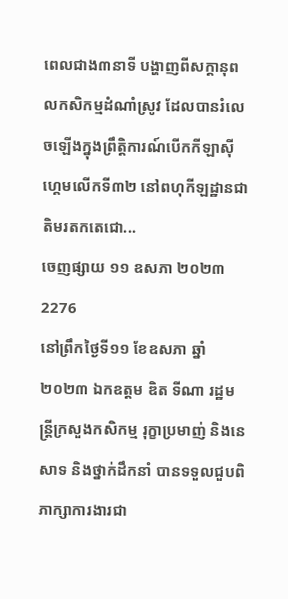ពេលជាង៣នាទី បង្ហាញពីសក្តានុពលកសិកម្មដំណាំស្រូវ ដែលបានរំលេចឡើងក្នុងព្រឹត្តិការណ៍បើកកីឡាស៊ីហ្គេមលើកទី៣២ នៅពហុកីឡដ្ឋានជាតិមរតកតេជោ...
ចេញផ្សាយ ១១ ឧសភា ២០២៣
2276
នៅព្រឹកថ្ងៃទី១១ ខែឧសភា ឆ្នាំ២០២៣ ឯកឧត្តម ឌិត ទីណា រដ្ឋមន្ត្រីក្រសួងកសិកម្ម រុក្ខាប្រមាញ់ និងនេសាទ និងថ្នាក់ដឹកនាំ បានទទួលជួបពិភាក្សាការងារជា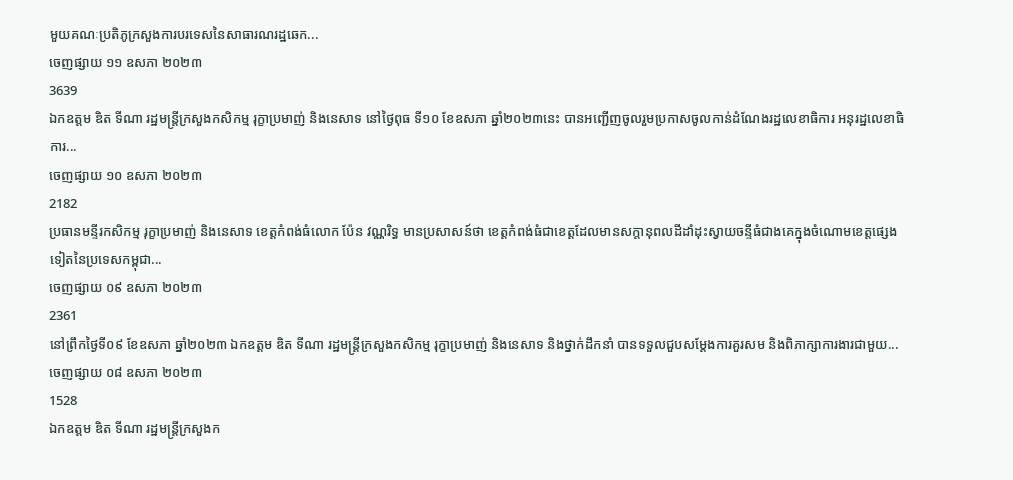មួយគណៈប្រតិភូក្រសួងការបរទេសនៃសាធារណរដ្ឋឆេក...
ចេញផ្សាយ ១១ ឧសភា ២០២៣
3639
ឯកឧត្តម ឌិត ទីណា រដ្ឋមន្ត្រីក្រសួងកសិកម្ម រុក្ខាប្រមាញ់ និងនេសាទ នៅថ្ងៃពុធ ទី១០ ខែឧសភា ឆ្នាំ២០២៣នេះ បានអញ្ជើញចូលរួមប្រកាសចូលកាន់ដំណែងរដ្ឋលេខាធិការ អនុរដ្ឋលេខាធិការ...
ចេញផ្សាយ ១០ ឧសភា ២០២៣
2182
ប្រធានមន្ទីរកសិកម្ម រុក្ខាប្រមាញ់ និងនេសាទ ខេត្តកំពង់ធំលោក ប៉ែន វណ្ណរិទ្ធ មានប្រសាសន៍ថា ខេត្តកំពង់ធំជាខេត្តដែលមានសក្តានុពលដីដាំដុះស្វាយចន្ទីធំជាងគេក្នុងចំណោមខេត្តផ្សេងទៀតនៃប្រទេសកម្ពុជា...
ចេញផ្សាយ ០៩ ឧសភា ២០២៣
2361
នៅព្រឹកថ្ងៃទី០៩ ខែឧសភា ឆ្នាំ២០២៣ ឯកឧត្តម ឌិត ទីណា រដ្ឋមន្ត្រីក្រសួងកសិកម្ម រុក្ខាប្រមាញ់ និងនេសាទ និងថ្នាក់ដឹកនាំ បានទទួលជួបសម្តែងការគួរសម និងពិភាក្សាការងារជាមួយ...
ចេញផ្សាយ ០៨ ឧសភា ២០២៣
1528
ឯកឧត្តម ឌិត ទីណា រដ្ឋមន្ត្រីក្រសួងក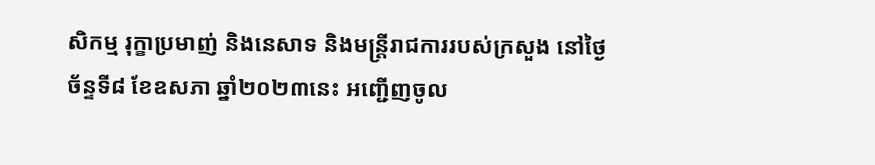សិកម្ម រុក្ខាប្រមាញ់ និងនេសាទ និងមន្រ្តីរាជការរបស់ក្រសួង នៅថ្ងៃច័ន្ទទី៨ ខែឧសភា ឆ្នាំ២០២៣នេះ អញ្ជើញចូល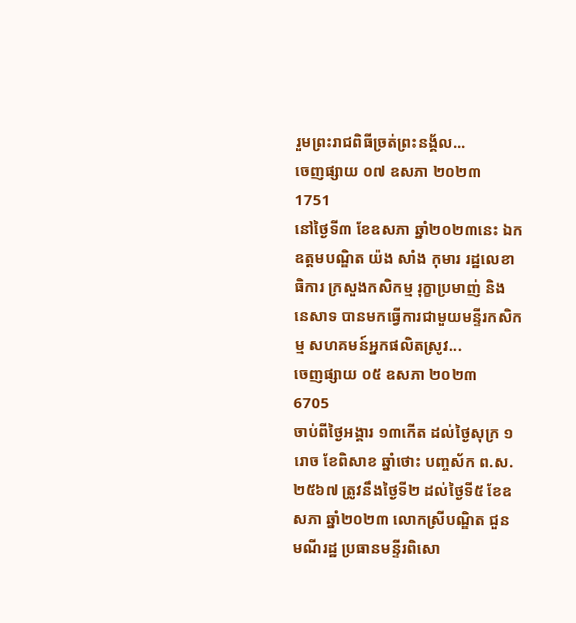រួមព្រះរាជពិធីច្រត់ព្រះនង្គ័ល...
ចេញផ្សាយ ០៧ ឧសភា ២០២៣
1751
នៅថ្ងៃទី៣ ខែឧសភា ឆ្នាំ២០២៣នេះ ឯកឧត្តមបណ្ឌិត យ៉ង សាំង កុមារ រដ្ឋលេខាធិការ ក្រសួងកសិកម្ម រុក្ខាប្រមាញ់ និង នេសាទ បានមកធ្វើការជាមួយមន្ទីរកសិកម្ម សហគមន៍អ្នកផលិតស្រូវ...
ចេញផ្សាយ ០៥ ឧសភា ២០២៣
6705
ចាប់ពីថ្ងៃអង្គារ ១៣កើត ដល់ថ្ងៃសុក្រ ១រោច ខែពិសាខ ឆ្នាំថោះ បញ្ចស័ក ព.ស. ២៥៦៧ ត្រូវនឹងថ្ងៃទី២ ដល់ថ្ងៃទី៥ ខែឧសភា ឆ្នាំ២០២៣ លោកស្រីបណ្ឌិត ជួន មណីរដ្ឋ ប្រធានមន្ទីរពិសោ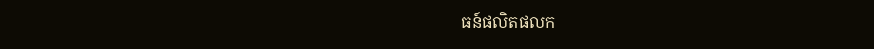ធន៍ផលិតផលក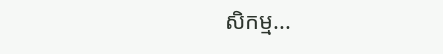សិកម្ម...